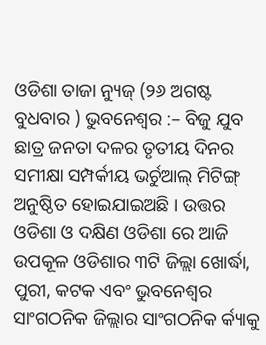ଓଡିଶା ତାଜା ନ୍ୟୁଜ୍ (୨୬ ଅଗଷ୍ଟ ବୁଧବାର ) ଭୁବନେଶ୍ୱର :– ବିଜୁ ଯୁବ ଛାତ୍ର ଜନତା ଦଳର ତୃତୀୟ ଦିନର ସମୀକ୍ଷା ସମ୍ପର୍କୀୟ ଭର୍ଚୁଆଲ୍ ମିଟିଙ୍ଗ୍ ଅନୁଷ୍ଠିତ ହୋଇଯାଇଅଛି । ଉତ୍ତର ଓଡିଶା ଓ ଦକ୍ଷିଣ ଓଡିଶା ରେ ଆଜି ଉପକୂଳ ଓଡିଶାର ୩ଟି ଜିଲ୍ଲା ଖୋର୍ଦ୍ଧା, ପୁରୀ, କଟକ ଏବଂ ଭୁବନେଶ୍ୱର ସାଂଗଠନିକ ଜିଲ୍ଲାର ସାଂଗଠନିକ ର୍କ୍ୟାକୁ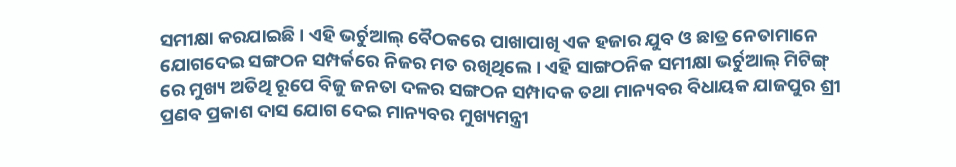ସମୀକ୍ଷା କରଯାଇଛି । ଏହି ଭର୍ଚୁଆଲ୍ ବୈଠକରେ ପାଖାପାଖି ଏକ ହଜାର ଯୁବ ଓ ଛାତ୍ର ନେତାମାନେ ଯୋଗଦେଇ ସଙ୍ଗଠନ ସମ୍ପର୍କରେ ନିଜର ମତ ରଖିଥିଲେ । ଏହି ସାଙ୍ଗଠନିକ ସମୀକ୍ଷା ଭର୍ଚୁଆଲ୍ ମିଟିଙ୍ଗ୍ ରେ ମୁଖ୍ୟ ଅତିଥି ରୂପେ ବିଜୁ ଜନତା ଦଳର ସଙ୍ଗଠନ ସମ୍ପାଦକ ତଥା ମାନ୍ୟବର ବିଧାୟକ ଯାଜପୁର ଶ୍ରୀ ପ୍ରଣବ ପ୍ରକାଶ ଦାସ ଯୋଗ ଦେଇ ମାନ୍ୟବର ମୁଖ୍ୟମନ୍ତ୍ରୀ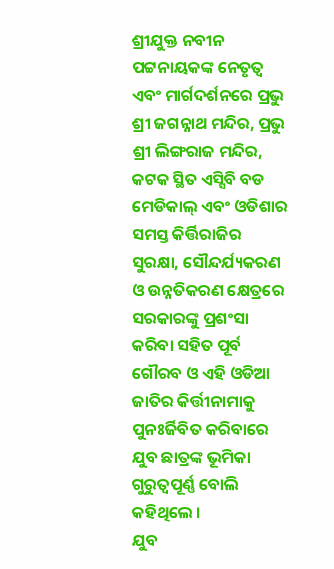ଶ୍ରୀଯୁକ୍ତ ନବୀନ ପଟ୍ଟନାୟକଙ୍କ ନେତୃତ୍ୱ ଏବଂ ମାର୍ଗଦର୍ଶନରେ ପ୍ରଭୁ ଶ୍ରୀ ଜଗନ୍ନାଥ ମନ୍ଦିର, ପ୍ରଭୁ ଶ୍ରୀ ଲିଙ୍ଗରାଜ ମନ୍ଦିର, କଟକ ସ୍ଥିତ ଏସ୍ସିବି ବଡ ମେଡିକାଲ୍ ଏବଂ ଓଡିଶାର ସମସ୍ତ କିର୍ତ୍ତିରାଜିର ସୁରକ୍ଷା, ସୌନ୍ଦର୍ଯ୍ୟକରଣ ଓ ଉନ୍ନତିକରଣ କ୍ଷେତ୍ରରେ ସରକାରଙ୍କୁ ପ୍ରଶଂସା କରିବା ସହିତ ପୂର୍ବ ଗୌରବ ଓ ଏହି ଓଡିଆ ଜାତିର କିର୍ତ୍ତୀନାମାକୁ ପୁନଃର୍ଜିବିତ କରିବାରେ ଯୁବ ଛାତ୍ରଙ୍କ ଭୂମିକା ଗୁରୁତ୍ୱପୂର୍ଣ୍ଣ ବୋଲି କହିଥିଲେ ।
ଯୁବ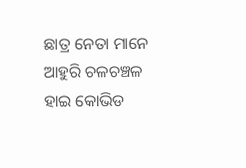ଛାତ୍ର ନେତା ମାନେ ଆହୁରି ଚଳଚଞ୍ଚଳ ହାଇ କୋଭିଡ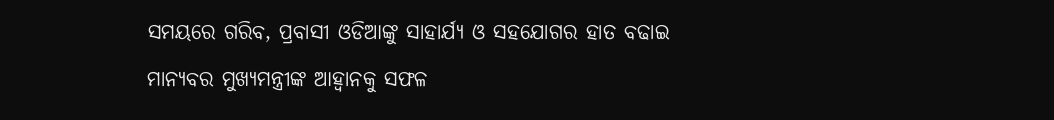ସମୟରେ ଗରିବ, ପ୍ରବାସୀ ଓଡିଆଙ୍କୁ ସାହାର୍ଯ୍ୟ ଓ ସହଯୋଗର ହାତ ବଢାଇ ମାନ୍ୟବର ମୁଖ୍ୟମନ୍ତ୍ରୀଙ୍କ ଆହ୍ୱାନକୁ ସଫଳ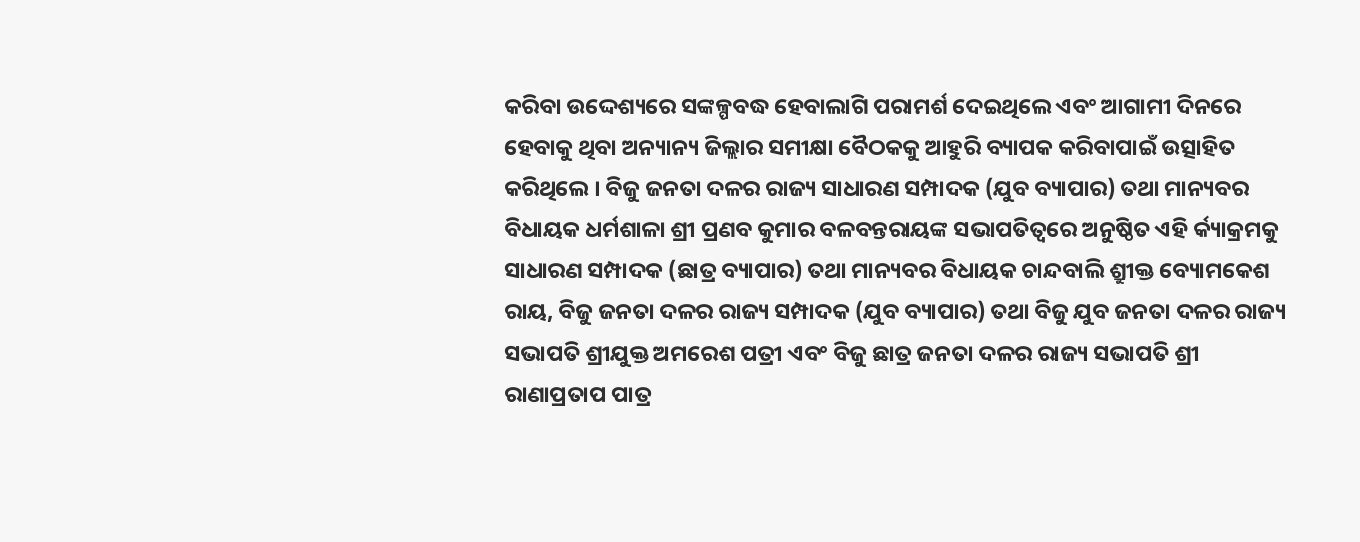କରିବା ଉଦ୍ଦେଶ୍ୟରେ ସଙ୍କଳ୍ପବଦ୍ଧ ହେବାଲାଗି ପରାମର୍ଶ ଦେଇଥିଲେ ଏବଂ ଆଗାମୀ ଦିନରେ ହେବାକୁ ଥିବା ଅନ୍ୟାନ୍ୟ ଜିଲ୍ଲାର ସମୀକ୍ଷା ବୈଠକକୁ ଆହୁରି ବ୍ୟାପକ କରିବାପାଇଁ ଉତ୍ସାହିତ କରିଥିଲେ । ବିଜୁ ଜନତା ଦଳର ରାଜ୍ୟ ସାଧାରଣ ସମ୍ପାଦକ (ଯୁବ ବ୍ୟାପାର) ତଥା ମାନ୍ୟବର ବିଧାୟକ ଧର୍ମଶାଳା ଶ୍ରୀ ପ୍ରଣବ କୁମାର ବଳବନ୍ତରାୟଙ୍କ ସଭାପତିତ୍ୱରେ ଅନୁଷ୍ଠିତ ଏହି ର୍କ୍ୟାକ୍ରମକୁ ସାଧାରଣ ସମ୍ପାଦକ (ଛାତ୍ର ବ୍ୟାପାର) ତଥା ମାନ୍ୟବର ବିଧାୟକ ଚାନ୍ଦବାଲି ଶ୍ରୀୁକ୍ତ ବ୍ୟୋମକେଶ ରାୟ, ବିଜୁ ଜନତା ଦଳର ରାଜ୍ୟ ସମ୍ପାଦକ (ଯୁବ ବ୍ୟାପାର) ତଥା ବିଜୁ ଯୁବ ଜନତା ଦଳର ରାଜ୍ୟ ସଭାପତି ଶ୍ରୀଯୁକ୍ତ ଅମରେଶ ପତ୍ରୀ ଏବଂ ବିଜୁ ଛାତ୍ର ଜନତା ଦଳର ରାଜ୍ୟ ସଭାପତି ଶ୍ରୀ ରାଣାପ୍ରତାପ ପାତ୍ର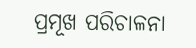ପ୍ରମୂଖ ପରିଚାଳନା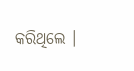କରିଥିଲେ ।